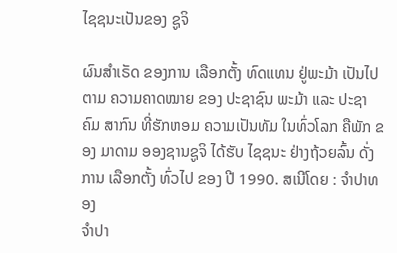ໄຊຊນະເປັນຂອງ ຊູຈິ

ຜົນສຳເຣັດ ຂອງການ ເລືອກຕັ້ງ ທົດແທນ ຢູ່ພະມ້າ ເປັນໄປຕາມ ຄວາມຄາດໝາຍ ຂອງ ປະຊາຊົນ ພະມ້າ ແລະ ປະຊາຄົມ ສາກົນ ທີ່ຮັກຫອມ ຄວາມເປັນທັມ ໃນທົ່ວໂລກ ຄືພັກ ຂອງ ມາດາມ ອອງຊານຊູຈິ ໄດ້ຮັບ ໄຊຊນະ ຢ່າງຖ້ວຍລົ້ນ ດັ່ງການ ເລືອກຕັ້ງ ທົ່ວໄປ ຂອງ ປີ 1990. ສເນີໂດຍ : ຈຳປາທອງ
ຈໍາປາ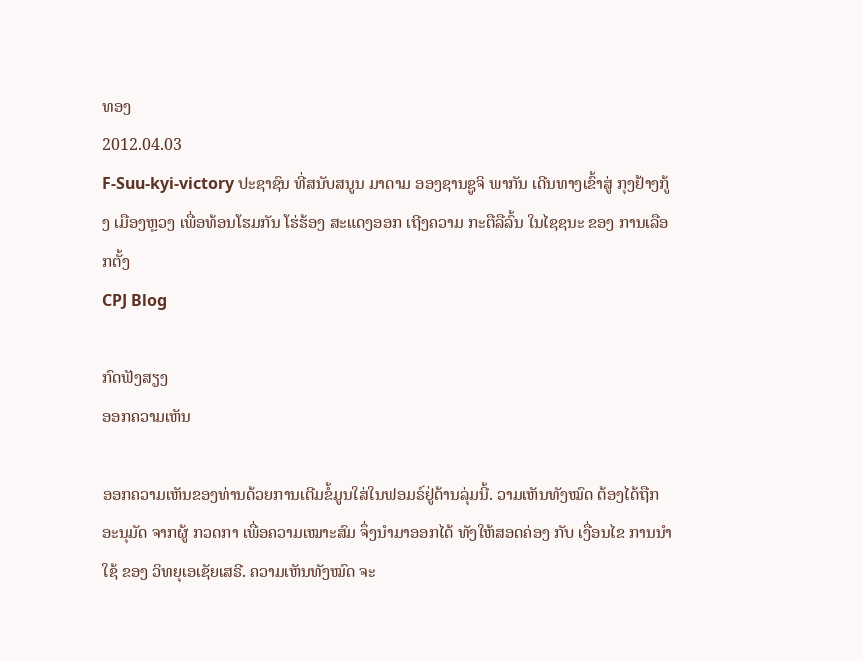ທອງ
2012.04.03
F-Suu-kyi-victory ປະຊາຊົນ ທີ່ສນັບສນູນ ມາດາມ ອອງຊານຊູຈິ ພາກັນ ເດີນທາງເຂົ້າສູ່ ກຸງຢ້າງກູ້ງ ເມືອງຫຼວງ ເພື່ອທ້ອນໂຮມກັນ ໂຮ່ຮ້ອງ ສະແດງອອກ ເຖີງຄວາມ ກະຕືລືລົ້ນ ໃນໄຊຊນະ ຂອງ ການເລືອກຕັ້ງ
CPJ Blog

ກົດຟັງສຽງ
ອອກຄວາມເຫັນ

ອອກຄວາມເຫັນຂອງທ່ານດ້ວຍການເຕີມຂໍ້ມູນໃສ່ໃນຟອມຣ໌ຢູ່ດ້ານລຸ່ມນີ້. ວາມເຫັນທັງໝົດ ຕ້ອງໄດ້ຖືກ ອະນຸມັດ ຈາກຜູ້ ກວດກາ ເພື່ອຄວາມເໝາະສົມ ຈຶ່ງນໍາມາອອກໄດ້ ທັງໃຫ້ສອດຄ່ອງ ກັບ ເງື່ອນໄຂ ການນຳໃຊ້ ຂອງ ວິທຍຸເອເຊັຍເສຣີ. ຄວາມເຫັນທັງໝົດ ຈະ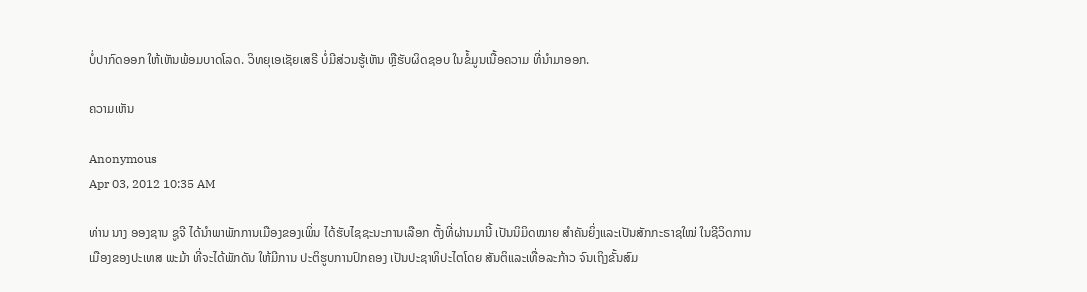ບໍ່ປາກົດອອກ ໃຫ້ເຫັນພ້ອມບາດໂລດ. ວິທຍຸເອເຊັຍເສຣີ ບໍ່ມີສ່ວນຮູ້ເຫັນ ຫຼືຮັບຜິດຊອບ ໃນຂໍ້ມູນເນື້ອຄວາມ ທີ່ນໍາມາອອກ.

ຄວາມເຫັນ

Anonymous
Apr 03, 2012 10:35 AM

ທ່ານ ນາງ ອອງຊານ ຊູຈີ ໄດ້ນຳພາພັກການເມືອງຂອງເພິ່ນ ໄດ້ຮັບໄຊຊະນະການເລືອກ ຕັ້ງທີ່ຜ່ານມານີ້ ເປັນນິມິດໝາຍ ສຳຄັນຍິ່ງແລະເປັນສັກກະຣາຊໃໝ່ ໃນຊີວິດການເມືອງຂອງປະເທສ ພະມ້າ ທີ່ຈະໄດ້ພັກດັນ ໃຫ້ມີການ ປະຕິຮູບການປົກຄອງ ເປັນປະຊາທິປະໄຕໂດຍ ສັນຕິແລະເທື່ອລະກ້າວ ຈົນເຖິງຂັ້ນສົມ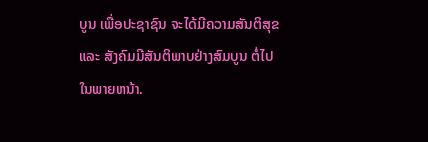ບູນ ເພື່ອປະຊາຊົນ ຈະໄດ້ມີຄວາມສັນຕິສຸຂ ແລະ ສັງຄົມມີສັນຕິພາບຢ່າງສົມບູນ ຕໍ່ໄປໃນພາຍຫນ້າ.